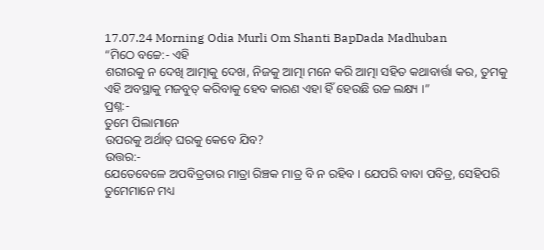17.07.24 Morning Odia Murli Om Shanti BapDada Madhuban
“ମିଠେ ବଚ୍ଚେ:- ଏହି
ଶରୀରକୁ ନ ଦେଖି ଆତ୍ମାକୁ ଦେଖ, ନିଜକୁ ଆତ୍ମା ମନେ କରି ଆତ୍ମା ସହିତ କଥାବାର୍ତ୍ତା କର, ତୁମକୁ
ଏହି ଅବସ୍ଥାକୁ ମଜବୁତ୍ କରିବାକୁ ହେବ କାରଣ ଏହା ହିଁ ହେଉଛି ଉଚ୍ଚ ଲକ୍ଷ୍ୟ ।”
ପ୍ରଶ୍ନ:-
ତୁମେ ପିଲାମାନେ
ଉପରକୁ ଅର୍ଥାତ୍ ଘରକୁ କେବେ ଯିବ?
ଉତ୍ତର:-
ଯେତେବେଳେ ଅପବିତ୍ରତାର ମାତ୍ରା ରିଞ୍ଚକ ମାତ୍ର ବି ନ ରହିବ । ଯେପରି ବାବା ପବିତ୍ର, ସେହିପରି
ତୁମେମାନେ ମଧ୍ୟ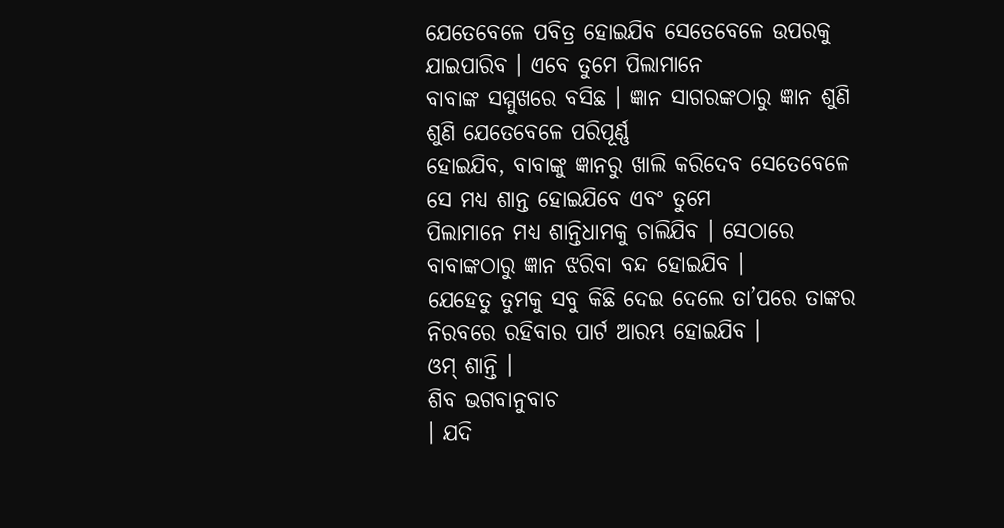ଯେତେବେଳେ ପବିତ୍ର ହୋଇଯିବ ସେତେବେଳେ ଉପରକୁ ଯାଇପାରିବ । ଏବେ ତୁମେ ପିଲାମାନେ
ବାବାଙ୍କ ସମ୍ମୁଖରେ ବସିଛ । ଜ୍ଞାନ ସାଗରଙ୍କଠାରୁ ଜ୍ଞାନ ଶୁଣି ଶୁଣି ଯେତେବେଳେ ପରିପୂର୍ଣ୍ଣ
ହୋଇଯିବ, ବାବାଙ୍କୁ ଜ୍ଞାନରୁ ଖାଲି କରିଦେବ ସେତେବେଳେ ସେ ମଧ୍ୟ ଶାନ୍ତ ହୋଇଯିବେ ଏବଂ ତୁମେ
ପିଲାମାନେ ମଧ୍ୟ ଶାନ୍ତିଧାମକୁ ଚାଲିଯିବ । ସେଠାରେ ବାବାଙ୍କଠାରୁ ଜ୍ଞାନ ଝରିବା ବନ୍ଦ ହୋଇଯିବ ।
ଯେହେତୁ ତୁମକୁ ସବୁ କିଛି ଦେଇ ଦେଲେ ତା’ପରେ ତାଙ୍କର ନିରବରେ ରହିବାର ପାର୍ଟ ଆରମ୍ଭ ହୋଇଯିବ ।
ଓମ୍ ଶାନ୍ତି ।
ଶିବ ଭଗବାନୁବାଚ
। ଯଦି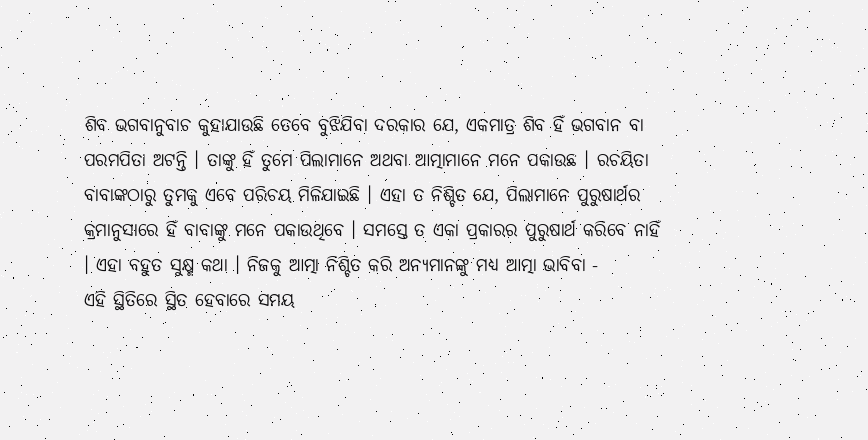ଶିବ ଭଗବାନୁବାଚ କୁହାଯାଉଛି ତେବେ ବୁଝିଯିବା ଦରକାର ଯେ, ଏକମାତ୍ର ଶିବ ହିଁ ଭଗବାନ ବା
ପରମପିତା ଅଟନ୍ତି । ତାଙ୍କୁ ହିଁ ତୁମେ ପିଲାମାନେ ଅଥବା ଆତ୍ମାମାନେ ମନେ ପକାଉଛ । ରଚୟିତା
ବାବାଙ୍କଠାରୁ ତୁମକୁ ଏବେ ପରିଚୟ ମିଳିଯାଇଛି । ଏହା ତ ନିଶ୍ଚିତ ଯେ, ପିଲାମାନେ ପୁରୁଷାର୍ଥର
କ୍ରମାନୁସାରେ ହିଁ ବାବାଙ୍କୁ ମନେ ପକାଉଥିବେ । ସମସ୍ତେ ତ ଏକା ପ୍ରକାରର ପୁରୁଷାର୍ଥ କରିବେ ନାହିଁ
। ଏହା ବହୁତ ସୁକ୍ଷ୍ମ କଥା । ନିଜକୁ ଆତ୍ମା ନିଶ୍ଚିତ କରି ଅନ୍ୟମାନଙ୍କୁ ମଧ୍ୟ ଆତ୍ମା ଭାବିବା -
ଏହି ସ୍ଥିତିରେ ସ୍ଥିତ ହେବାରେ ସମୟ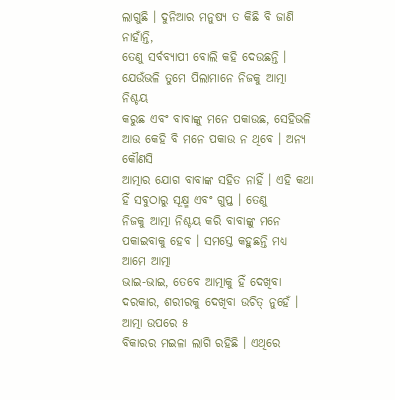ଲାଗୁଛି । ଦୁନିଆର ମନୁଷ୍ୟ ତ କିଛି ବି ଜାଣି ନାହାଁନ୍ତି,
ତେଣୁ ସର୍ବବ୍ୟାପୀ ବୋଲି କହି ଦେଉଛନ୍ତି । ଯେଉଁଭଳି ତୁମେ ପିଲାମାନେ ନିଜକୁ ଆତ୍ମା ନିଶ୍ଚୟ
କରୁଛ ଏବଂ ବାବାଙ୍କୁ ମନେ ପକାଉଛ, ସେହିଭଳି ଆଉ କେହି ବି ମନେ ପକାଉ ନ ଥିବେ । ଅନ୍ୟ କୌଣସି
ଆତ୍ମାର ଯୋଗ ବାବାଙ୍କ ସହିତ ନାହିଁ । ଏହି କଥା ହିଁ ସବୁଠାରୁ ସୂକ୍ଷ୍ମ ଏବଂ ଗୁପ୍ତ । ତେଣୁ
ନିଜକୁ ଆତ୍ମା ନିଶ୍ଚୟ କରି ବାବାଙ୍କୁ ମନେ ପକାଇବାକୁ ହେବ । ସମସ୍ତେ କହୁଛନ୍ତି ମଧ୍ୟ ଆମେ ଆତ୍ମା
ଭାଇ-ଭାଇ, ତେବେ ଆତ୍ମାକୁ ହିଁ ଦେଖିବା ଦରକାର, ଶରୀରକୁ ଦେଖିବା ଉଚିତ୍ ନୁହେଁ । ଆତ୍ମା ଉପରେ ୫
ବିକାରର ମଇଳା ଲାଗି ରହିଛି । ଏଥିରେ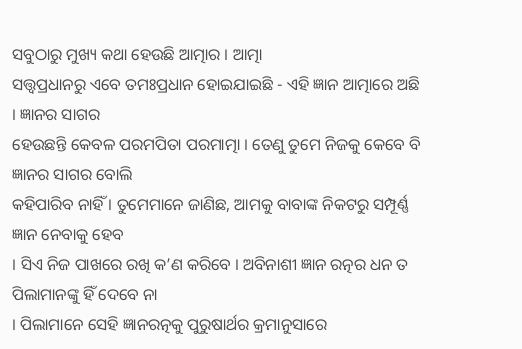ସବୁଠାରୁ ମୁଖ୍ୟ କଥା ହେଉଛି ଆତ୍ମାର । ଆତ୍ମା
ସତ୍ତ୍ୱପ୍ରଧାନରୁ ଏବେ ତମଃପ୍ରଧାନ ହୋଇଯାଇଛି - ଏହି ଜ୍ଞାନ ଆତ୍ମାରେ ଅଛି । ଜ୍ଞାନର ସାଗର
ହେଉଛନ୍ତି କେବଳ ପରମପିତା ପରମାତ୍ମା । ତେଣୁ ତୁମେ ନିଜକୁ କେବେ ବି ଜ୍ଞାନର ସାଗର ବୋଲି
କହିପାରିବ ନାହିଁ । ତୁମେମାନେ ଜାଣିଛ, ଆମକୁ ବାବାଙ୍କ ନିକଟରୁ ସମ୍ପୂର୍ଣ୍ଣ ଜ୍ଞାନ ନେବାକୁ ହେବ
। ସିଏ ନିଜ ପାଖରେ ରଖି କ’ଣ କରିବେ । ଅବିନାଶୀ ଜ୍ଞାନ ରତ୍ନର ଧନ ତ ପିଲାମାନଙ୍କୁ ହିଁ ଦେବେ ନା
। ପିଲାମାନେ ସେହି ଜ୍ଞାନରତ୍ନକୁ ପୁରୁଷାର୍ଥର କ୍ରମାନୁସାରେ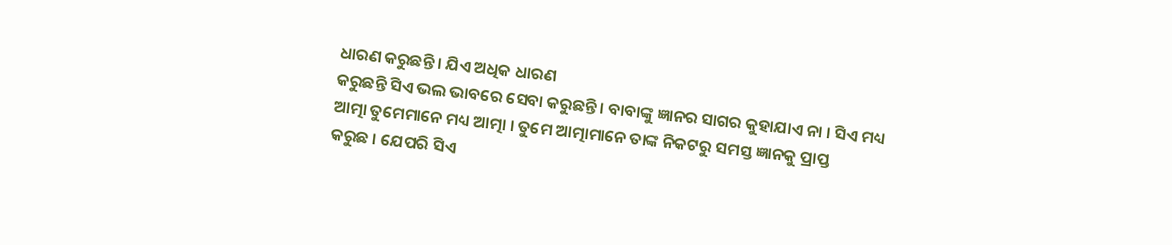ଧାରଣ କରୁଛନ୍ତି । ଯିଏ ଅଧିକ ଧାରଣ
କରୁଛନ୍ତି ସିଏ ଭଲ ଭାବରେ ସେବା କରୁଛନ୍ତି । ବାବାଙ୍କୁ ଜ୍ଞାନର ସାଗର କୁହାଯାଏ ନା । ସିଏ ମଧ୍ୟ
ଆତ୍ମା ତୁମେମାନେ ମଧ୍ୟ ଆତ୍ମା । ତୁମେ ଆତ୍ମାମାନେ ତାଙ୍କ ନିକଟରୁ ସମସ୍ତ ଜ୍ଞାନକୁ ପ୍ରାପ୍ତ
କରୁଛ । ଯେପରି ସିଏ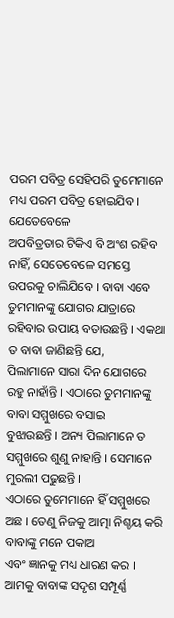ପରମ ପବିତ୍ର ସେହିପରି ତୁମେମାନେ ମଧ୍ୟ ପରମ ପବିତ୍ର ହୋଇଯିବ । ଯେତେବେଳେ
ଅପବିତ୍ରତାର ଟିକିଏ ବି ଅଂଶ ରହିବ ନାହିଁ, ସେତେବେଳେ ସମସ୍ତେ ଉପରକୁ ଚାଲିଯିବେ । ବାବା ଏବେ
ତୁମମାନଙ୍କୁ ଯୋଗର ଯାତ୍ରାରେ ରହିବାର ଉପାୟ ବତାଉଛନ୍ତି । ଏକଥା ତ ବାବା ଜାଣିଛନ୍ତି ଯେ,
ପିଲାମାନେ ସାରା ଦିନ ଯୋଗରେ ରହୁ ନାହାଁନ୍ତି । ଏଠାରେ ତୁମମାନଙ୍କୁ ବାବା ସମ୍ମୁଖରେ ବସାଇ
ବୁଝାଉଛନ୍ତି । ଅନ୍ୟ ପିଲାମାନେ ତ ସମ୍ମୁଖରେ ଶୁଣୁ ନାହାନ୍ତି । ସେମାନେ ମୁରଲୀ ପଢୁଛନ୍ତି ।
ଏଠାରେ ତୁମେମାନେ ହିଁ ସମ୍ମୁଖରେ ଅଛ । ତେଣୁ ନିଜକୁ ଆତ୍ମା ନିଶ୍ଚୟ କରି ବାବାଙ୍କୁ ମନେ ପକାଅ
ଏବଂ ଜ୍ଞାନକୁ ମଧ୍ୟ ଧାରଣ କର । ଆମକୁ ବାବାଙ୍କ ସଦୃଶ ସମ୍ପୂର୍ଣ୍ଣ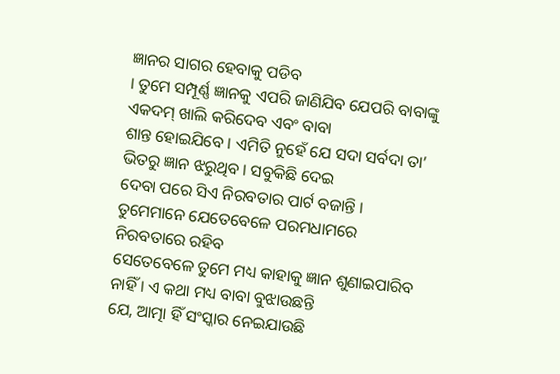ଜ୍ଞାନର ସାଗର ହେବାକୁ ପଡିବ
। ତୁମେ ସମ୍ପୂର୍ଣ୍ଣ ଜ୍ଞାନକୁ ଏପରି ଜାଣିଯିବ ଯେପରି ବାବାଙ୍କୁ ଏକଦମ୍ ଖାଲି କରିଦେବ ଏବଂ ବାବା
ଶାନ୍ତ ହୋଇଯିବେ । ଏମିତି ନୁହେଁ ଯେ ସଦା ସର୍ବଦା ତା’ ଭିତରୁ ଜ୍ଞାନ ଝରୁଥିବ । ସବୁକିଛି ଦେଇ
ଦେବା ପରେ ସିଏ ନିରବତାର ପାର୍ଟ ବଜାନ୍ତି । ତୁମେମାନେ ଯେତେବେଳେ ପରମଧାମରେ ନିରବତାରେ ରହିବ
ସେତେବେଳେ ତୁମେ ମଧ୍ୟ କାହାକୁ ଜ୍ଞାନ ଶୁଣାଇପାରିବ ନାହିଁ । ଏ କଥା ମଧ୍ୟ ବାବା ବୁଝାଉଛନ୍ତି
ଯେ, ଆତ୍ମା ହିଁ ସଂସ୍କାର ନେଇଯାଉଛି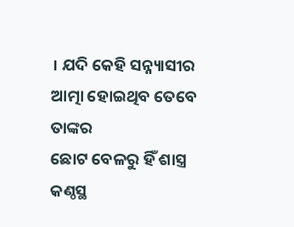। ଯଦି କେହି ସନ୍ନ୍ୟାସୀର ଆତ୍ମା ହୋଇଥିବ ତେବେ ତାଙ୍କର
ଛୋଟ ବେଳରୁ ହିଁ ଶାସ୍ତ୍ର କଣ୍ଠସ୍ଥ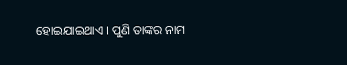ହୋଇଯାଇଥାଏ । ପୁଣି ତାଙ୍କର ନାମ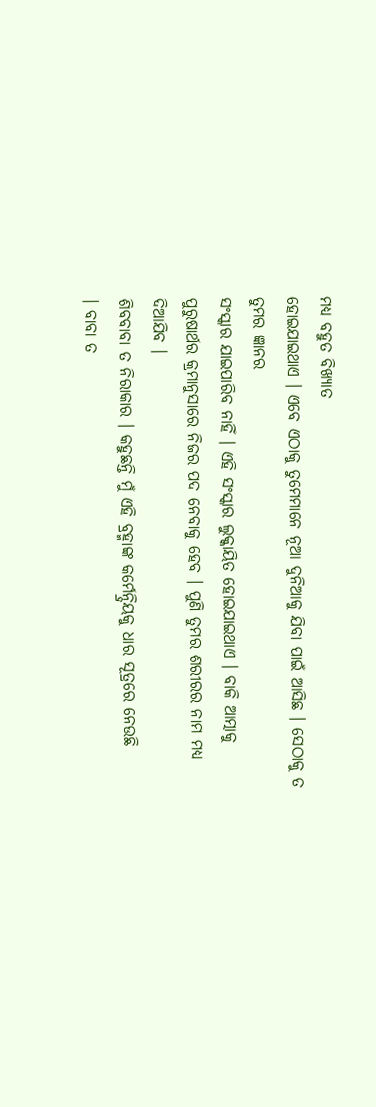ମଧ୍ୟ ବହୁତ ବିଖ୍ୟାତ
ହୋଇଯାଇଥାଏ । ଏବେ ଏଠାକୁ ତୁମେମାନେ ନୂଆ ଦୁନିଆକୁ ଯିବା ପାଇଁ ଆସିଛ । ସେଠାକୁ ତ ତୁମର ଜ୍ଞାନର
ସଂସ୍କାର ଯାଇପାରିବ ନାହିଁ । ଏହି ସଂସ୍କାର ଲୁକ୍କାୟିତ ହୋଇଯାଇଥାଏ । ବାକି ଆତ୍ମାକୁ
ପୁରୁଷାର୍ଥର କ୍ରମାନୁସାରେ ନିଜର ପଦ ନେବାକୁ ହେବ । ପୁଣି ତୁମର ଶରୀରର ନାମ ମଧ୍ୟ ଦିଆଯିବ ।
ଶିବବାବା ତ ନିରାକାର । କହୁଛନ୍ତି ମୁଁ ଏହି ବ୍ରହ୍ମାଙ୍କ କର୍ମେନ୍ଦ୍ରିୟକୁ ଧାର ସୂତ୍ରରେ ନେଉଛି
। ବାବା ତ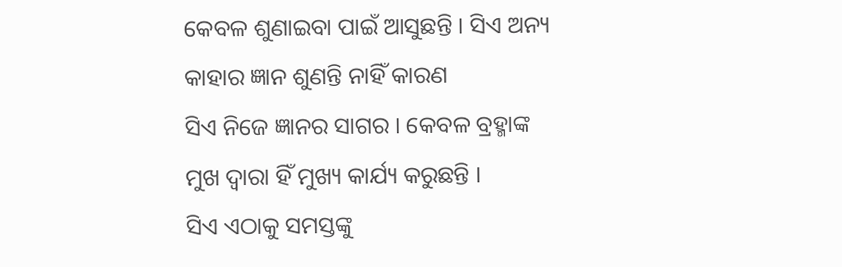କେବଳ ଶୁଣାଇବା ପାଇଁ ଆସୁଛନ୍ତି । ସିଏ ଅନ୍ୟ କାହାର ଜ୍ଞାନ ଶୁଣନ୍ତି ନାହିଁ କାରଣ
ସିଏ ନିଜେ ଜ୍ଞାନର ସାଗର । କେବଳ ବ୍ରହ୍ମାଙ୍କ ମୁଖ ଦ୍ୱାରା ହିଁ ମୁଖ୍ୟ କାର୍ଯ୍ୟ କରୁଛନ୍ତି ।
ସିଏ ଏଠାକୁ ସମସ୍ତଙ୍କୁ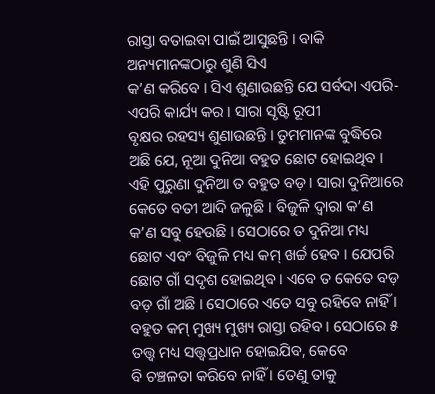ରାସ୍ତା ବତାଇବା ପାଇଁ ଆସୁଛନ୍ତି । ବାକି ଅନ୍ୟମାନଙ୍କଠାରୁ ଶୁଣି ସିଏ
କ’ଣ କରିବେ । ସିଏ ଶୁଣାଉଛନ୍ତି ଯେ ସର୍ବଦା ଏପରି-ଏପରି କାର୍ଯ୍ୟ କର । ସାରା ସୃଷ୍ଟି ରୂପୀ
ବୃକ୍ଷର ରହସ୍ୟ ଶୁଣାଉଛନ୍ତି । ତୁମମାନଙ୍କ ବୁଦ୍ଧିରେ ଅଛି ଯେ, ନୂଆ ଦୁନିଆ ବହୁତ ଛୋଟ ହୋଇଥିବ ।
ଏହି ପୁରୁଣା ଦୁନିଆ ତ ବହୁତ ବଡ଼ । ସାରା ଦୁନିଆରେ କେତେ ବତୀ ଆଦି ଜଳୁଛି । ବିଜୁଳି ଦ୍ୱାରା କ’ଣ
କ’ଣ ସବୁ ହେଉଛି । ସେଠାରେ ତ ଦୁନିଆ ମଧ୍ୟ ଛୋଟ ଏବଂ ବିଜୁଳି ମଧ୍ୟ କମ୍ ଖର୍ଚ୍ଚ ହେବ । ଯେପରି
ଛୋଟ ଗାଁ ସଦୃଶ ହୋଇଥିବ । ଏବେ ତ କେତେ ବଡ଼ ବଡ଼ ଗାଁ ଅଛି । ସେଠାରେ ଏତେ ସବୁ ରହିବେ ନାହିଁ ।
ବହୁତ କମ୍ ମୁଖ୍ୟ ମୁଖ୍ୟ ରାସ୍ତା ରହିବ । ସେଠାରେ ୫ ତତ୍ତ୍ୱ ମଧ୍ୟ ସତ୍ତ୍ୱପ୍ରଧାନ ହୋଇଯିବ, କେବେ
ବି ଚଞ୍ଚଳତା କରିବେ ନାହିଁ । ତେଣୁ ତାକୁ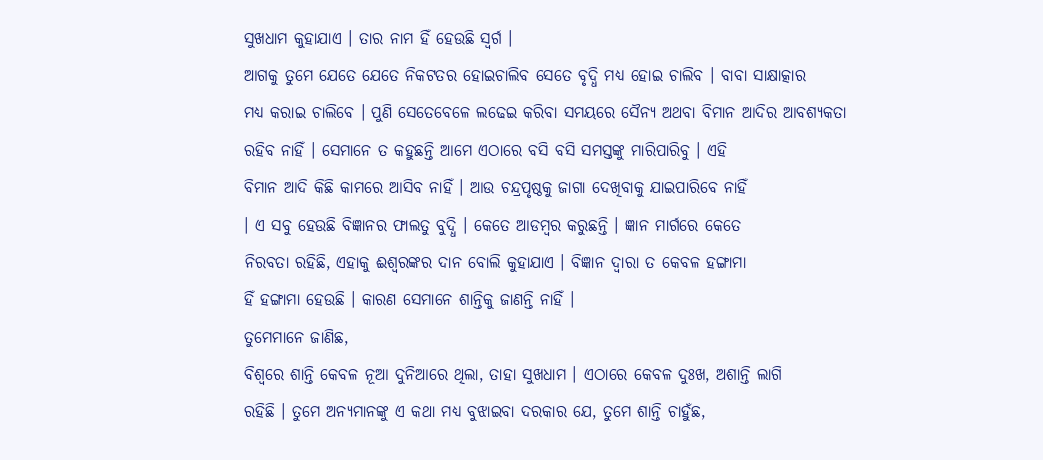ସୁଖଧାମ କୁହାଯାଏ । ତାର ନାମ ହିଁ ହେଉଛି ସ୍ୱର୍ଗ ।
ଆଗକୁ ତୁମେ ଯେତେ ଯେତେ ନିକଟତର ହୋଇଚାଲିବ ସେତେ ବୃଦ୍ଧି ମଧ୍ୟ ହୋଇ ଚାଲିବ । ବାବା ସାକ୍ଷାତ୍କାର
ମଧ୍ୟ କରାଇ ଚାଲିବେ । ପୁଣି ସେତେବେଳେ ଲଢେଇ କରିବା ସମୟରେ ସୈନ୍ୟ ଅଥବା ବିମାନ ଆଦିର ଆବଶ୍ୟକତା
ରହିବ ନାହିଁ । ସେମାନେ ତ କହୁଛନ୍ତି ଆମେ ଏଠାରେ ବସି ବସି ସମସ୍ତଙ୍କୁ ମାରିପାରିବୁ । ଏହି
ବିମାନ ଆଦି କିଛି କାମରେ ଆସିବ ନାହିଁ । ଆଉ ଚନ୍ଦ୍ରପୃଷ୍ଠକୁ ଜାଗା ଦେଖିବାକୁ ଯାଇପାରିବେ ନାହିଁ
। ଏ ସବୁ ହେଉଛି ବିଜ୍ଞାନର ଫାଲତୁ ବୁଦ୍ଧି । କେତେ ଆଡମ୍ବର କରୁଛନ୍ତି । ଜ୍ଞାନ ମାର୍ଗରେ କେତେ
ନିରବତା ରହିଛି, ଏହାକୁ ଈଶ୍ୱରଙ୍କର ଦାନ ବୋଲି କୁହାଯାଏ । ବିଜ୍ଞାନ ଦ୍ୱାରା ତ କେବଳ ହଙ୍ଗାମା
ହିଁ ହଙ୍ଗାମା ହେଉଛି । କାରଣ ସେମାନେ ଶାନ୍ତିକୁ ଜାଣନ୍ତି ନାହିଁ ।
ତୁମେମାନେ ଜାଣିଛ,
ବିଶ୍ୱରେ ଶାନ୍ତି କେବଳ ନୂଆ ଦୁନିଆରେ ଥିଲା, ତାହା ସୁଖଧାମ । ଏଠାରେ କେବଳ ଦୁଃଖ, ଅଶାନ୍ତି ଲାଗି
ରହିଛି । ତୁମେ ଅନ୍ୟମାନଙ୍କୁ ଏ କଥା ମଧ୍ୟ ବୁଝାଇବା ଦରକାର ଯେ, ତୁମେ ଶାନ୍ତି ଚାହୁଁଛ,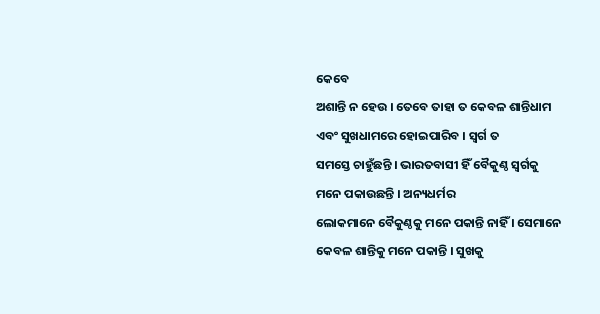କେବେ
ଅଶାନ୍ତି ନ ହେଉ । ତେବେ ତାହା ତ କେବଳ ଶାନ୍ତିଧାମ ଏବଂ ସୁଖଧାମରେ ହୋଇପାରିବ । ସ୍ୱର୍ଗ ତ
ସମସ୍ତେ ଚାହୁଁଛନ୍ତି । ଭାରତବାସୀ ହିଁ ବୈକୁଣ୍ଠ ସ୍ୱର୍ଗକୁ ମନେ ପକାଉଛନ୍ତି । ଅନ୍ୟଧର୍ମର
ଲୋକମାନେ ବୈକୁଣ୍ଠକୁ ମନେ ପକାନ୍ତି ନାହିଁ । ସେମାନେ କେବଳ ଶାନ୍ତିକୁ ମନେ ପକାନ୍ତି । ସୁଖକୁ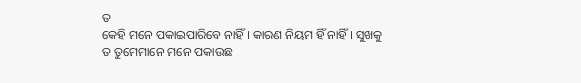ତ
କେହି ମନେ ପକାଇପାରିବେ ନାହିଁ । କାରଣ ନିୟମ ହିଁ ନାହିଁ । ସୁଖକୁ ତ ତୁମେମାନେ ମନେ ପକାଉଛ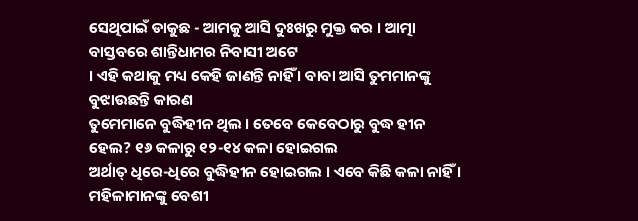ସେଥିପାଇଁ ଡାକୁଛ - ଆମକୁ ଆସି ଦୁଃଖରୁ ମୁକ୍ତ କର । ଆତ୍ମା ବାସ୍ତବରେ ଶାନ୍ତିଧାମର ନିବାସୀ ଅଟେ
। ଏହି କଥାକୁ ମଧ୍ୟ କେହି ଜାଣନ୍ତି ନାହିଁ । ବାବା ଆସି ତୁମମାନଙ୍କୁ ବୁଝାଉଛନ୍ତି କାରଣ
ତୁମେମାନେ ବୁଦ୍ଧିହୀନ ଥିଲ । ତେବେ କେବେଠାରୁ ବୁଦ୍ଧ ହୀନ ହେଲ? ୧୬ କଳାରୁ ୧୨-୧୪ କଳା ହୋଇଗଲ
ଅର୍ଥାତ୍ ଧିରେ-ଧିରେ ବୁଦ୍ଧିହୀନ ହୋଇଗଲ । ଏବେ କିଛି କଳା ନାହିଁ । ମହିଳାମାନଙ୍କୁ ବେଶୀ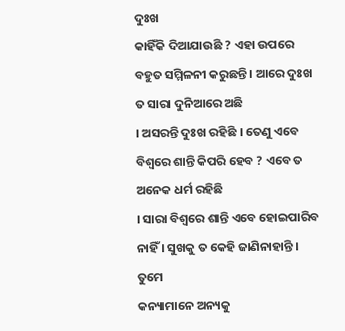ଦୁଃଖ
କାହିଁକି ଦିଆଯାଉଛି ? ଏହା ଉପରେ ବହୁତ ସମ୍ମିଳନୀ କରୁଛନ୍ତି । ଆରେ ଦୁଃଖ ତ ସାରା ଦୁନିଆରେ ଅଛି
। ଅସରନ୍ତି ଦୁଃଖ ରହିଛି । ତେଣୁ ଏବେ ବିଶ୍ୱରେ ଶାନ୍ତି କିପରି ହେବ ? ଏବେ ତ ଅନେକ ଧର୍ମ ରହିଛି
। ସାରା ବିଶ୍ୱରେ ଶାନ୍ତି ଏବେ ହୋଇପାରିବ ନାହିଁ । ସୁଖକୁ ତ କେହି ଜାଣିନାହାନ୍ତି । ତୁମେ
କନ୍ୟାମାନେ ଅନ୍ୟକୁ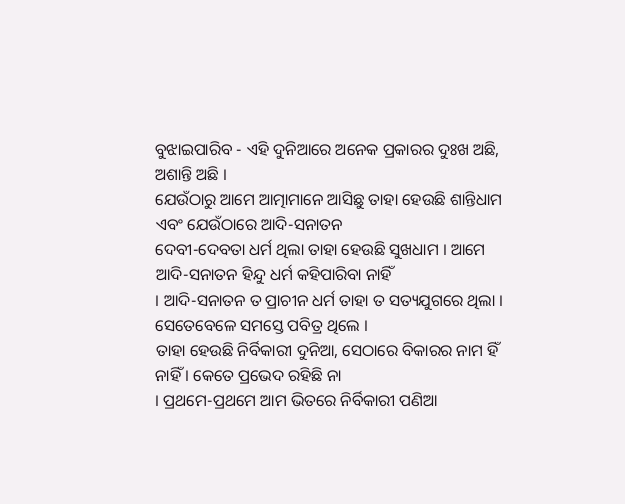ବୁଝାଇପାରିବ - ଏହି ଦୁନିଆରେ ଅନେକ ପ୍ରକାରର ଦୁଃଖ ଅଛି, ଅଶାନ୍ତି ଅଛି ।
ଯେଉଁଠାରୁ ଆମେ ଆତ୍ମାମାନେ ଆସିଛୁ ତାହା ହେଉଛି ଶାନ୍ତିଧାମ ଏବଂ ଯେଉଁଠାରେ ଆଦି-ସନାତନ
ଦେବୀ-ଦେବତା ଧର୍ମ ଥିଲା ତାହା ହେଉଛି ସୁଖଧାମ । ଆମେ ଆଦି-ସନାତନ ହିନ୍ଦୁ ଧର୍ମ କହିପାରିବା ନାହିଁ
। ଆଦି-ସନାତନ ତ ପ୍ରାଚୀନ ଧର୍ମ ତାହା ତ ସତ୍ୟଯୁଗରେ ଥିଲା । ସେତେବେଳେ ସମସ୍ତେ ପବିତ୍ର ଥିଲେ ।
ତାହା ହେଉଛି ନିର୍ବିକାରୀ ଦୁନିଆ, ସେଠାରେ ବିକାରର ନାମ ହିଁ ନାହିଁ । କେତେ ପ୍ରଭେଦ ରହିଛି ନା
। ପ୍ରଥମେ-ପ୍ରଥମେ ଆମ ଭିତରେ ନିର୍ବିକାରୀ ପଣିଆ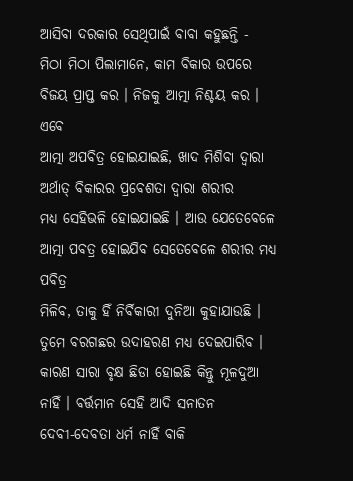ଆସିବା ଦରକାର ସେଥିପାଇଁ ବାବା କହୁଛନ୍ତି -
ମିଠା ମିଠା ପିଲାମାନେ, କାମ ବିକାର ଉପରେ ବିଜୟ ପ୍ରାପ୍ତ କର । ନିଜକୁ ଆତ୍ମା ନିଶ୍ଚୟ କର । ଏବେ
ଆତ୍ମା ଅପବିତ୍ର ହୋଇଯାଇଛି, ଖାଦ ମିଶିବା ଦ୍ୱାରା ଅର୍ଥାତ୍ ବିକାରର ପ୍ରବେଶତା ଦ୍ୱାରା ଶରୀର
ମଧ୍ୟ ସେହିଭଳି ହୋଇଯାଇଛି । ଆଉ ଯେତେବେଳେ ଆତ୍ମା ପବତ୍ର ହୋଇଯିବ ସେତେବେଳେ ଶରୀର ମଧ୍ୟ ପବିତ୍ର
ମିଳିବ, ତାକୁ ହିଁ ନିର୍ବିକାରୀ ଦୁନିଆ କୁହାଯାଉଛି । ତୁମେ ବରଗଛର ଉଦାହରଣ ମଧ୍ୟ ଦେଇପାରିବ ।
କାରଣ ସାରା ବୃକ୍ଷ ଛିଡା ହୋଇଛି କିନ୍ତୁ ମୂଳଦୁଆ ନାହିଁ । ବର୍ତ୍ତମାନ ସେହି ଆଦି ସନାତନ
ଦେବୀ-ଦେବତା ଧର୍ମ ନାହିଁ ବାକି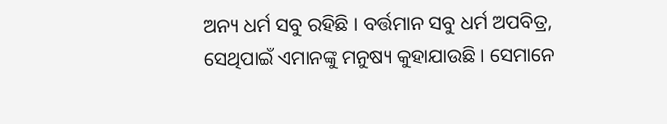ଅନ୍ୟ ଧର୍ମ ସବୁ ରହିଛି । ବର୍ତ୍ତମାନ ସବୁ ଧର୍ମ ଅପବିତ୍ର,
ସେଥିପାଇଁ ଏମାନଙ୍କୁ ମନୁଷ୍ୟ କୁହାଯାଉଛି । ସେମାନେ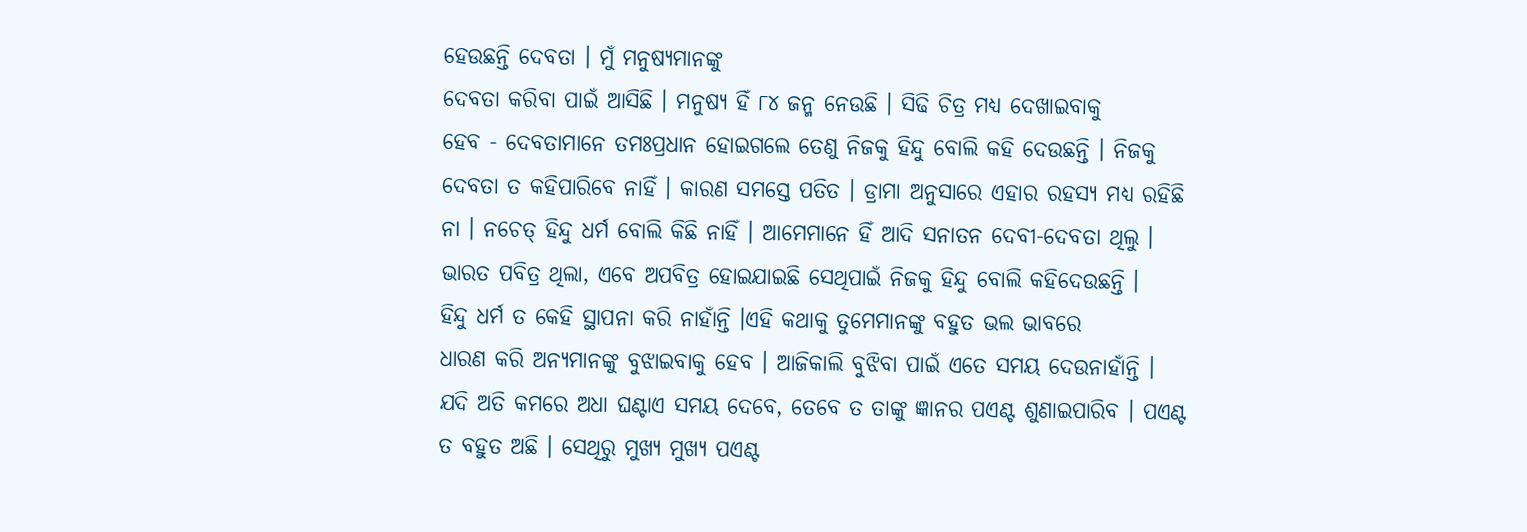ହେଉଛନ୍ତି ଦେବତା । ମୁଁ ମନୁଷ୍ୟମାନଙ୍କୁ
ଦେବତା କରିବା ପାଇଁ ଆସିଛି । ମନୁଷ୍ୟ ହିଁ ୮୪ ଜନ୍ମ ନେଉଛି । ସିଢି ଚିତ୍ର ମଧ୍ୟ ଦେଖାଇବାକୁ
ହେବ - ଦେବତାମାନେ ତମଃପ୍ରଧାନ ହୋଇଗଲେ ତେଣୁ ନିଜକୁ ହିନ୍ଦୁ ବୋଲି କହି ଦେଉଛନ୍ତି । ନିଜକୁ
ଦେବତା ତ କହିପାରିବେ ନାହିଁ । କାରଣ ସମସ୍ତେ ପତିତ । ଡ୍ରାମା ଅନୁସାରେ ଏହାର ରହସ୍ୟ ମଧ୍ୟ ରହିଛି
ନା । ନଚେତ୍ ହିନ୍ଦୁ ଧର୍ମ ବୋଲି କିଛି ନାହିଁ । ଆମେମାନେ ହିଁ ଆଦି ସନାତନ ଦେବୀ-ଦେବତା ଥିଲୁ ।
ଭାରତ ପବିତ୍ର ଥିଲା, ଏବେ ଅପବିତ୍ର ହୋଇଯାଇଛି ସେଥିପାଇଁ ନିଜକୁ ହିନ୍ଦୁ ବୋଲି କହିଦେଉଛନ୍ତି ।
ହିନ୍ଦୁ ଧର୍ମ ତ କେହି ସ୍ଥାପନା କରି ନାହାଁନ୍ତି ।ଏହି କଥାକୁ ତୁମେମାନଙ୍କୁ ବହୁତ ଭଲ ଭାବରେ
ଧାରଣ କରି ଅନ୍ୟମାନଙ୍କୁ ବୁଝାଇବାକୁ ହେବ । ଆଜିକାଲି ବୁଝିବା ପାଇଁ ଏତେ ସମୟ ଦେଉନାହାଁନ୍ତି ।
ଯଦି ଅତି କମରେ ଅଧା ଘଣ୍ଟାଏ ସମୟ ଦେବେ, ତେବେ ତ ତାଙ୍କୁ ଜ୍ଞାନର ପଏଣ୍ଟ ଶୁଣାଇପାରିବ । ପଏଣ୍ଟ
ତ ବହୁତ ଅଛି । ସେଥିରୁ ମୁଖ୍ୟ ମୁଖ୍ୟ ପଏଣ୍ଟ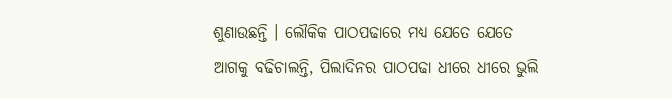ଶୁଣାଉଛନ୍ତି । ଲୌକିକ ପାଠପଢାରେ ମଧ୍ୟ ଯେତେ ଯେତେ
ଆଗକୁ ବଢିଚାଲନ୍ତି, ପିଲାଦିନର ପାଠପଢା ଧୀରେ ଧୀରେ ଭୁଲି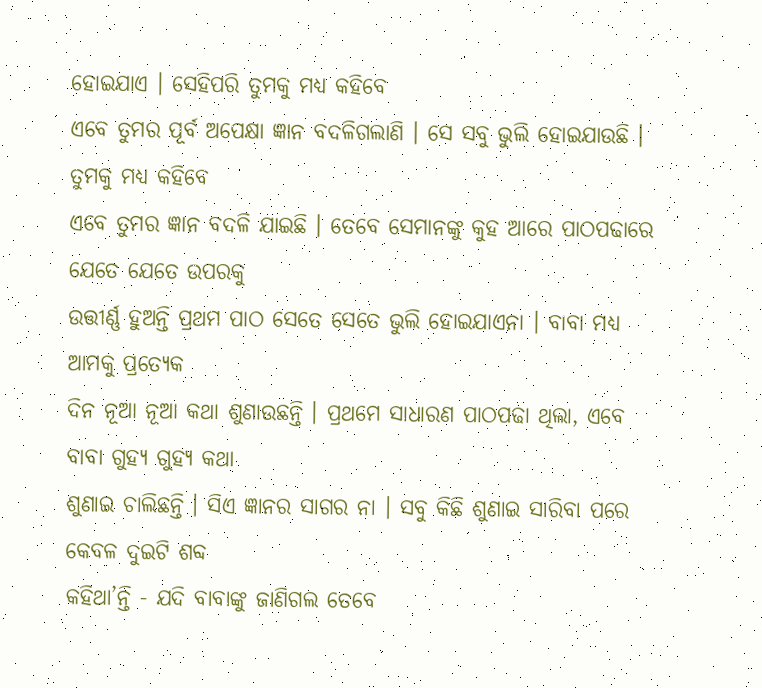ହୋଇଯାଏ । ସେହିପରି ତୁମକୁ ମଧ୍ୟ କହିବେ
ଏବେ ତୁମର ପୂର୍ବ ଅପେକ୍ଷା ଜ୍ଞାନ ବଦଳିଗଲାଣି । ସେ ସବୁ ଭୁଲି ହୋଇଯାଉଛି । ତୁମକୁ ମଧ୍ୟ କହିବେ
ଏବେ ତୁମର ଜ୍ଞାନ ବଦଳି ଯାଇଛି । ତେବେ ସେମାନଙ୍କୁ କୁହ ଆରେ ପାଠପଢାରେ ଯେତେ ଯେତେ ଉପରକୁ
ଉତ୍ତୀର୍ଣ୍ଣ ହୁଅନ୍ତି ପ୍ରଥମ ପାଠ ସେତେ ସେତେ ଭୁଲି ହୋଇଯାଏନା । ବାବା ମଧ୍ୟ ଆମକୁ ପ୍ରତ୍ୟେକ
ଦିନ ନୂଆ ନୂଆ କଥା ଶୁଣାଉଛନ୍ତି । ପ୍ରଥମେ ସାଧାରଣ ପାଠପଢା ଥିଲା, ଏବେ ବାବା ଗୁହ୍ୟ ଗୁହ୍ୟ କଥା
ଶୁଣାଇ ଚାଲିଛନ୍ତି । ସିଏ ଜ୍ଞାନର ସାଗର ନା । ସବୁ କିଛି ଶୁଣାଇ ସାରିବା ପରେ କେବଳ ଦୁଇଟି ଶବ୍ଦ
କହିଥା’ନ୍ତି - ଯଦି ବାବାଙ୍କୁ ଜାଣିଗଲ ତେବେ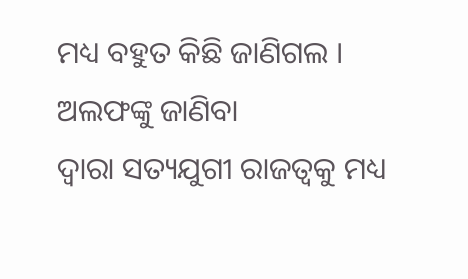ମଧ୍ୟ ବହୁତ କିଛି ଜାଣିଗଲ । ଅଲଫଙ୍କୁ ଜାଣିବା
ଦ୍ୱାରା ସତ୍ୟଯୁଗୀ ରାଜତ୍ୱକୁ ମଧ୍ୟ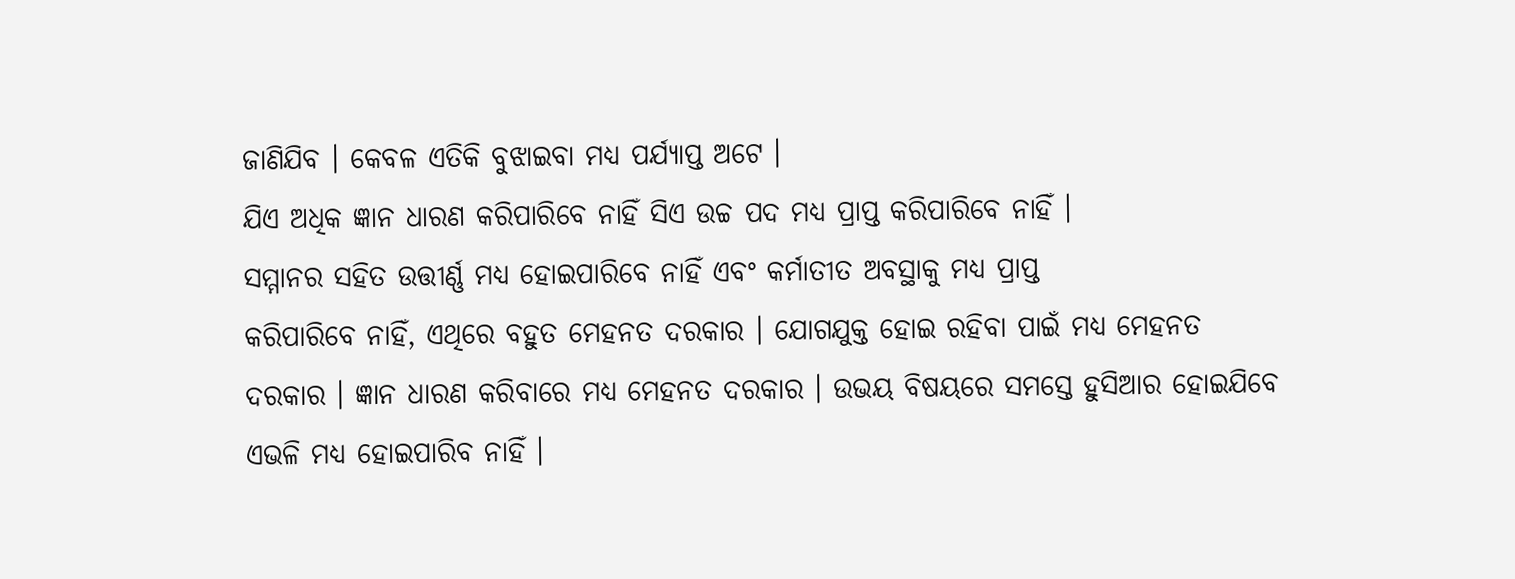ଜାଣିଯିବ । କେବଳ ଏତିକି ବୁଝାଇବା ମଧ୍ୟ ପର୍ଯ୍ୟାପ୍ତ ଅଟେ ।
ଯିଏ ଅଧିକ ଜ୍ଞାନ ଧାରଣ କରିପାରିବେ ନାହିଁ ସିଏ ଉଚ୍ଚ ପଦ ମଧ୍ୟ ପ୍ରାପ୍ତ କରିପାରିବେ ନାହିଁ ।
ସମ୍ମାନର ସହିତ ଉତ୍ତୀର୍ଣ୍ଣ ମଧ୍ୟ ହୋଇପାରିବେ ନାହିଁ ଏବଂ କର୍ମାତୀତ ଅବସ୍ଥାକୁ ମଧ୍ୟ ପ୍ରାପ୍ତ
କରିପାରିବେ ନାହିଁ, ଏଥିରେ ବହୁତ ମେହନତ ଦରକାର । ଯୋଗଯୁକ୍ତ ହୋଇ ରହିବା ପାଇଁ ମଧ୍ୟ ମେହନତ
ଦରକାର । ଜ୍ଞାନ ଧାରଣ କରିବାରେ ମଧ୍ୟ ମେହନତ ଦରକାର । ଉଭୟ ବିଷୟରେ ସମସ୍ତେ ହୁସିଆର ହୋଇଯିବେ
ଏଭଳି ମଧ୍ୟ ହୋଇପାରିବ ନାହିଁ ।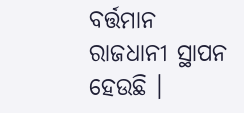ବର୍ତ୍ତମାନ ରାଜଧାନୀ ସ୍ଥାପନ ହେଉଛି ।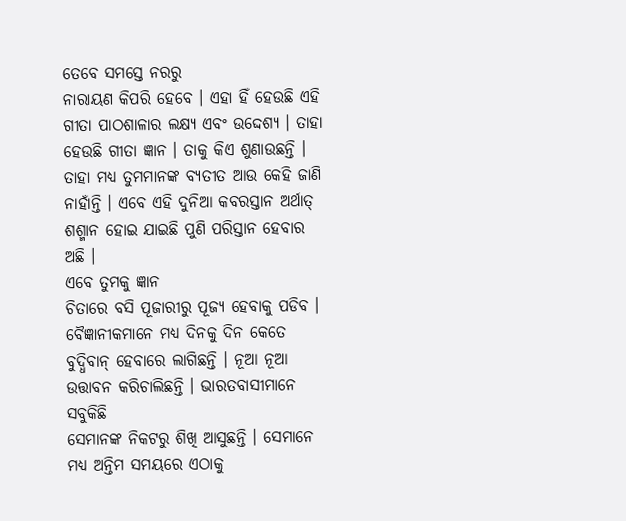ତେବେ ସମସ୍ତେ ନରରୁ
ନାରାୟଣ କିପରି ହେବେ । ଏହା ହିଁ ହେଉଛି ଏହି ଗୀତା ପାଠଶାଳାର ଲକ୍ଷ୍ୟ ଏବଂ ଉଦ୍ଦେଶ୍ୟ । ତାହା
ହେଉଛି ଗୀତା ଜ୍ଞାନ । ତାକୁ କିଏ ଶୁଣାଉଛନ୍ତି । ତାହା ମଧ୍ୟ ତୁମମାନଙ୍କ ବ୍ୟତୀତ ଆଉ କେହି ଜାଣି
ନାହାଁନ୍ତି । ଏବେ ଏହି ଦୁନିଆ କବରସ୍ତାନ ଅର୍ଥାତ୍ ଶଶ୍ମାନ ହୋଇ ଯାଇଛି ପୁଣି ପରିସ୍ତାନ ହେବାର
ଅଛି ।
ଏବେ ତୁମକୁ ଜ୍ଞାନ
ଚିତାରେ ବସି ପୂଜାରୀରୁ ପୂଜ୍ୟ ହେବାକୁ ପଡିବ । ବୈଜ୍ଞାନୀକମାନେ ମଧ୍ୟ ଦିନକୁ ଦିନ କେତେ
ବୁଦ୍ଧିବାନ୍ ହେବାରେ ଲାଗିଛନ୍ତି । ନୂଆ ନୂଆ ଉତ୍ତାବନ କରିଚାଲିଛନ୍ତି । ଭାରତବାସୀମାନେ ସବୁକିଛି
ସେମାନଙ୍କ ନିକଟରୁ ଶିଖି ଆସୁଛନ୍ତି । ସେମାନେ ମଧ୍ୟ ଅନ୍ତିମ ସମୟରେ ଏଠାକୁ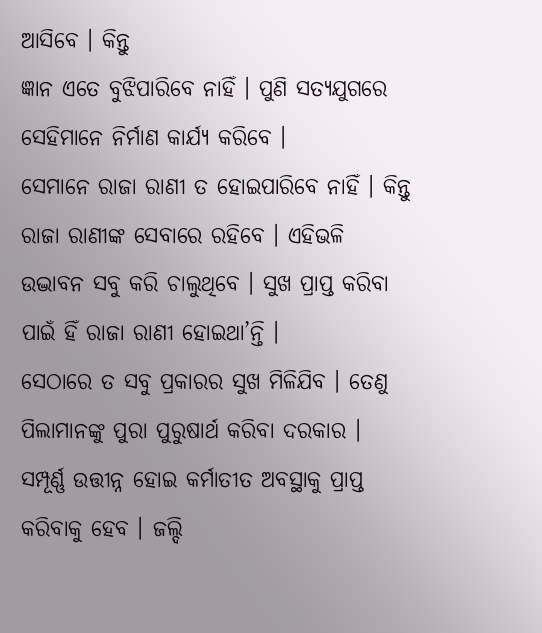ଆସିବେ । କିନ୍ତୁ
ଜ୍ଞାନ ଏତେ ବୁଝିପାରିବେ ନାହିଁ । ପୁଣି ସତ୍ୟଯୁଗରେ ସେହିମାନେ ନିର୍ମାଣ କାର୍ଯ୍ୟ କରିବେ ।
ସେମାନେ ରାଜା ରାଣୀ ତ ହୋଇପାରିବେ ନାହିଁ । କିନ୍ତୁ ରାଜା ରାଣୀଙ୍କ ସେବାରେ ରହିବେ । ଏହିଭଳି
ଉଦ୍ଭାବନ ସବୁ କରି ଚାଲୁଥିବେ । ସୁଖ ପ୍ରାପ୍ତ କରିବା ପାଇଁ ହିଁ ରାଜା ରାଣୀ ହୋଇଥା’ନ୍ତି ।
ସେଠାରେ ତ ସବୁ ପ୍ରକାରର ସୁଖ ମିଳିଯିବ । ତେଣୁ ପିଲାମାନଙ୍କୁ ପୁରା ପୁରୁଷାର୍ଥ କରିବା ଦରକାର ।
ସମ୍ପୂର୍ଣ୍ଣ ଉତ୍ତୀନ୍ନ ହୋଇ କର୍ମାତୀତ ଅବସ୍ଥାକୁ ପ୍ରାପ୍ତ କରିବାକୁ ହେବ । ଜଲ୍ଦି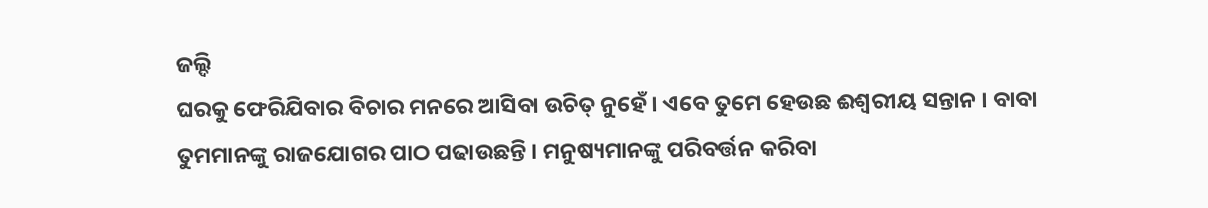ଜଲ୍ଦି
ଘରକୁ ଫେରିଯିବାର ବିଚାର ମନରେ ଆସିବା ଉଚିତ୍ ନୁହେଁ । ଏବେ ତୁମେ ହେଉଛ ଈଶ୍ୱରୀୟ ସନ୍ତାନ । ବାବା
ତୁମମାନଙ୍କୁ ରାଜଯୋଗର ପାଠ ପଢାଉଛନ୍ତି । ମନୁଷ୍ୟମାନଙ୍କୁ ପରିବର୍ତ୍ତନ କରିବା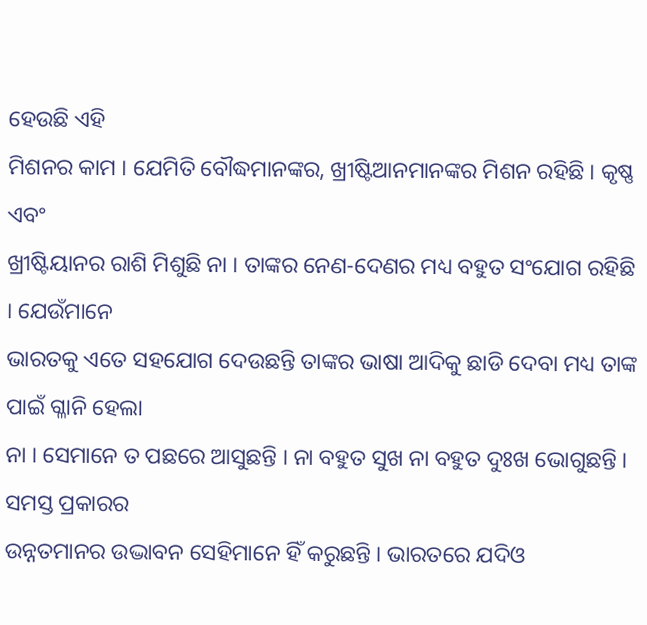ହେଉଛି ଏହି
ମିଶନର କାମ । ଯେମିତି ବୌଦ୍ଧମାନଙ୍କର, ଖ୍ରୀଷ୍ଟିଆନମାନଙ୍କର ମିଶନ ରହିଛି । କୃଷ୍ଣ ଏବଂ
ଖ୍ରୀଷ୍ଟିୟାନର ରାଶି ମିଶୁଛି ନା । ତାଙ୍କର ନେଣ-ଦେଣର ମଧ୍ୟ ବହୁତ ସଂଯୋଗ ରହିଛି । ଯେଉଁମାନେ
ଭାରତକୁ ଏତେ ସହଯୋଗ ଦେଉଛନ୍ତି ତାଙ୍କର ଭାଷା ଆଦିକୁ ଛାଡି ଦେବା ମଧ୍ୟ ତାଙ୍କ ପାଇଁ ଗ୍ଳାନି ହେଲା
ନା । ସେମାନେ ତ ପଛରେ ଆସୁଛନ୍ତି । ନା ବହୁତ ସୁଖ ନା ବହୁତ ଦୁଃଖ ଭୋଗୁଛନ୍ତି । ସମସ୍ତ ପ୍ରକାରର
ଉନ୍ନତମାନର ଉଦ୍ଭାବନ ସେହିମାନେ ହିଁ କରୁଛନ୍ତି । ଭାରତରେ ଯଦିଓ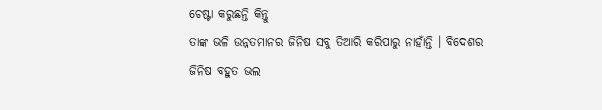ଚେଷ୍ଟା କରୁଛନ୍ତି କିନ୍ତୁ
ତାଙ୍କ ଭଳି ଉନ୍ନତମାନର ଜିନିଷ ସବୁ ତିଆରି କରିପାରୁ ନାହାଁନ୍ତି । ବିଦେଶର ଜିନିଷ ବହୁତ ଭଲ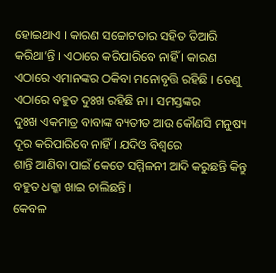ହୋଇଥାଏ । କାରଣ ସଚ୍ଚୋଟତାର ସହିତ ତିଆରି କରିଥା’ନ୍ତି । ଏଠାରେ କରିପାରିବେ ନାହିଁ । କାରଣ
ଏଠାରେ ଏମାନଙ୍କର ଠକିବା ମନୋବୃତ୍ତି ରହିଛି । ତେଣୁ ଏଠାରେ ବହୁତ ଦୁଃଖ ରହିଛି ନା । ସମସ୍ତଙ୍କର
ଦୁଃଖ ଏକମାତ୍ର ବାବାଙ୍କ ବ୍ୟତୀତ ଆଉ କୌଣସି ମନୁଷ୍ୟ ଦୂର କରିପାରିବେ ନାହିଁ । ଯଦିଓ ବିଶ୍ୱରେ
ଶାନ୍ତି ଆଣିବା ପାଇଁ କେତେ ସମ୍ମିଳନୀ ଆଦି କରୁଛନ୍ତି କିନ୍ତୁ ବହୁତ ଧକ୍କା ଖାଇ ଚାଲିଛନ୍ତି ।
କେବଳ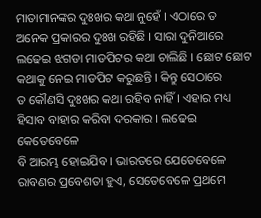ମାତାମାନଙ୍କର ଦୁଃଖର କଥା ନୁହେଁ । ଏଠାରେ ତ ଅନେକ ପ୍ରକାରର ଦୁଃଖ ରହିଛି । ସାରା ଦୁନିଆରେ
ଲଢେଇ ଝଗଡା ମାଡପିଟର କଥା ଚାଲିଛି । ଛୋଟ ଛୋଟ କଥାକୁ ନେଇ ମାଡପିଟ କରୁଛନ୍ତି । କିନ୍ତୁ ସେଠାରେ
ତ କୌଣସି ଦୁଃଖର କଥା ରହିବ ନାହିଁ । ଏହାର ମଧ୍ୟ ହିସାବ ବାହାର କରିବା ଦରକାର । ଲଢେଇ କେତେବେଳେ
ବି ଆରମ୍ଭ ହୋଇଯିବ । ଭାରତରେ ଯେତେବେଳେ ରାବଣର ପ୍ରବେଶତା ହୁଏ, ସେତେବେଳେ ପ୍ରଥମେ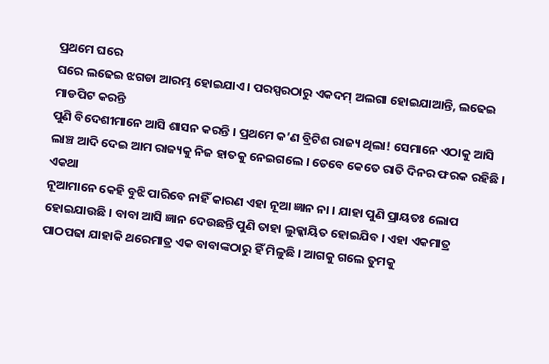ପ୍ରଥମେ ଘରେ
ଘରେ ଲଢେଇ ଝଗଡା ଆରମ୍ଭ ହୋଇଯାଏ । ପରସ୍ପରଠାରୁ ଏକଦମ୍ ଅଲଗା ହୋଇଯାଆନ୍ତି, ଲଢେଇ ମାଡପିଟ କରନ୍ତି
ପୁଣି ବିଦେଶୀମାନେ ଆସି ଶାସନ କରନ୍ତି । ପ୍ରଥମେ କ’ଣ ବ୍ରିଟିଶ ରାଜ୍ୟ ଥିଲା! ସେମାନେ ଏଠାକୁ ଆସି
ଲାଞ୍ଚ ଆଦି ଦେଇ ଆମ ରାଜ୍ୟକୁ ନିଜ ହାତକୁ ନେଇଗଲେ । ତେବେ କେତେ ରାତି ଦିନର ଫରକ ରହିଛି । ଏକଥା
ନୂଆମାନେ କେହି ବୁଝି ପାରିବେ ନାହିଁ କାରଣ ଏହା ନୂଆ ଜ୍ଞାନ ନା । ଯାହା ପୁଣି ପ୍ରାୟତଃ ଲୋପ
ହୋଇଯାଉଛି । ବାବା ଆସି ଜ୍ଞାନ ଦେଉଛନ୍ତି ପୁଣି ତାହା ଲୁକ୍କାୟିତ ହୋଇଯିବ । ଏହା ଏକମାତ୍ର
ପାଠପଢା ଯାହାକି ଥରେମାତ୍ର ଏକ ବାବାଙ୍କଠାରୁ ହିଁ ମିଳୁଛି । ଆଗକୁ ଗଲେ ତୁମକୁ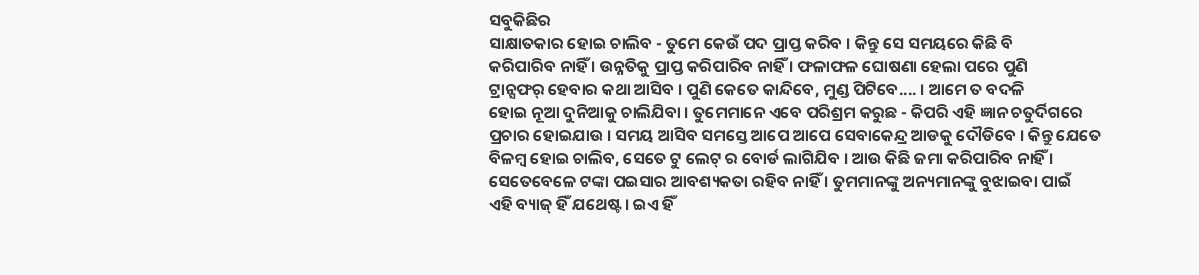ସବୁକିଛିର
ସାକ୍ଷାତକାର ହୋଇ ଚାଲିବ - ତୁମେ କେଉଁ ପଦ ପ୍ରାପ୍ତ କରିବ । କିନ୍ତୁ ସେ ସମୟରେ କିଛି ବି
କରିପାରିବ ନାହିଁ । ଉନ୍ନତିକୁ ପ୍ରାପ୍ତ କରିପାରିବ ନାହିଁ । ଫଳାଫଳ ଘୋଷଣା ହେଲା ପରେ ପୁଣି
ଟ୍ରାନ୍ସଫର୍ ହେବାର କଥା ଆସିବ । ପୁଣି କେତେ କାନ୍ଦିବେ, ମୁଣ୍ଡ ପିଟିବେ.... । ଆମେ ତ ବଦଳି
ହୋଇ ନୂଆ ଦୁନିଆକୁ ଚାଲିଯିବା । ତୁମେମାନେ ଏବେ ପରିଶ୍ରମ କରୁଛ - କିପରି ଏହି ଜ୍ଞାନ ଚତୁର୍ଦିଗରେ
ପ୍ରଚାର ହୋଇଯାଉ । ସମୟ ଆସିବ ସମସ୍ତେ ଆପେ ଆପେ ସେବାକେନ୍ଦ୍ର ଆଡକୁ ଦୌଡିବେ । କିନ୍ତୁ ଯେତେ
ବିଳମ୍ବ ହୋଇ ଚାଲିବ, ସେତେ ଟୁ ଲେଟ୍ ର ବୋର୍ଡ ଲାଗିଯିବ । ଆଉ କିଛି ଜମା କରିପାରିବ ନାହିଁ ।
ସେତେବେଳେ ଟଙ୍କା ପଇସାର ଆବଶ୍ୟକତା ରହିବ ନାହିଁ । ତୁମମାନଙ୍କୁ ଅନ୍ୟମାନଙ୍କୁ ବୁଝାଇବା ପାଇଁ
ଏହି ବ୍ୟାଜ୍ ହିଁ ଯଥେଷ୍ଟ । ଇଏ ହିଁ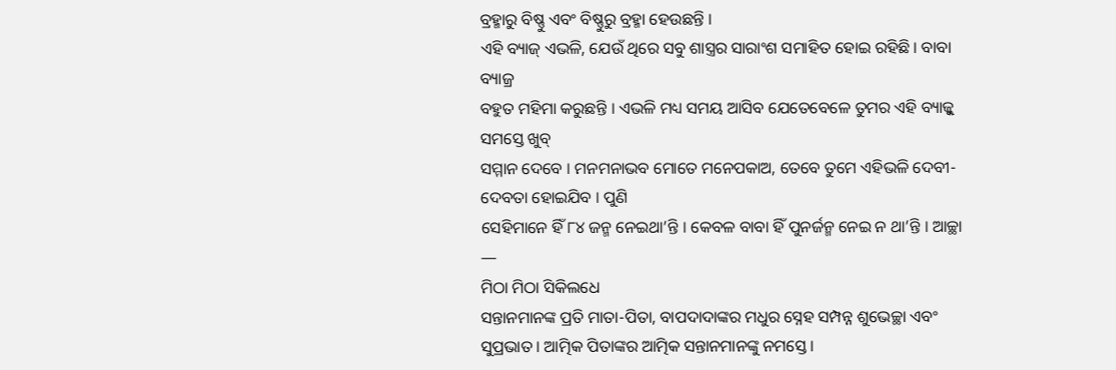ବ୍ରହ୍ମାରୁ ବିଷ୍ଣୁ ଏବଂ ବିଷ୍ଣୁରୁ ବ୍ରହ୍ମା ହେଉଛନ୍ତି ।
ଏହି ବ୍ୟାଜ୍ ଏଭଳି, ଯେଉଁ ଥିରେ ସବୁ ଶାସ୍ତ୍ରର ସାରାଂଶ ସମାହିତ ହୋଇ ରହିଛି । ବାବା ବ୍ୟାଜ୍ର
ବହୁତ ମହିମା କରୁଛନ୍ତି । ଏଭଳି ମଧ୍ୟ ସମୟ ଆସିବ ଯେତେବେଳେ ତୁମର ଏହି ବ୍ୟାଜ୍କୁ ସମସ୍ତେ ଖୁବ୍
ସମ୍ମାନ ଦେବେ । ମନମନାଭବ ମୋତେ ମନେପକାଅ, ତେବେ ତୁମେ ଏହିଭଳି ଦେବୀ-ଦେବତା ହୋଇଯିବ । ପୁଣି
ସେହିମାନେ ହିଁ ୮୪ ଜନ୍ମ ନେଇଥା’ନ୍ତି । କେବଳ ବାବା ହିଁ ପୁନର୍ଜନ୍ମ ନେଇ ନ ଥା’ନ୍ତି । ଆଚ୍ଛା
—
ମିଠା ମିଠା ସିକିଲଧେ
ସନ୍ତାନମାନଙ୍କ ପ୍ରତି ମାତା-ପିତା, ବାପଦାଦାଙ୍କର ମଧୁର ସ୍ନେହ ସମ୍ପନ୍ନ ଶୁଭେଚ୍ଛା ଏବଂ
ସୁପ୍ରଭାତ । ଆତ୍ମିକ ପିତାଙ୍କର ଆତ୍ମିକ ସନ୍ତାନମାନଙ୍କୁ ନମସ୍ତେ ।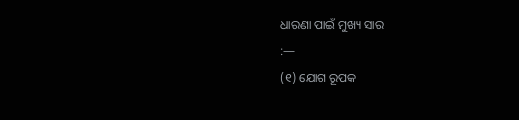ଧାରଣା ପାଇଁ ମୁଖ୍ୟ ସାର
:—
(୧) ଯୋଗ ରୂପକ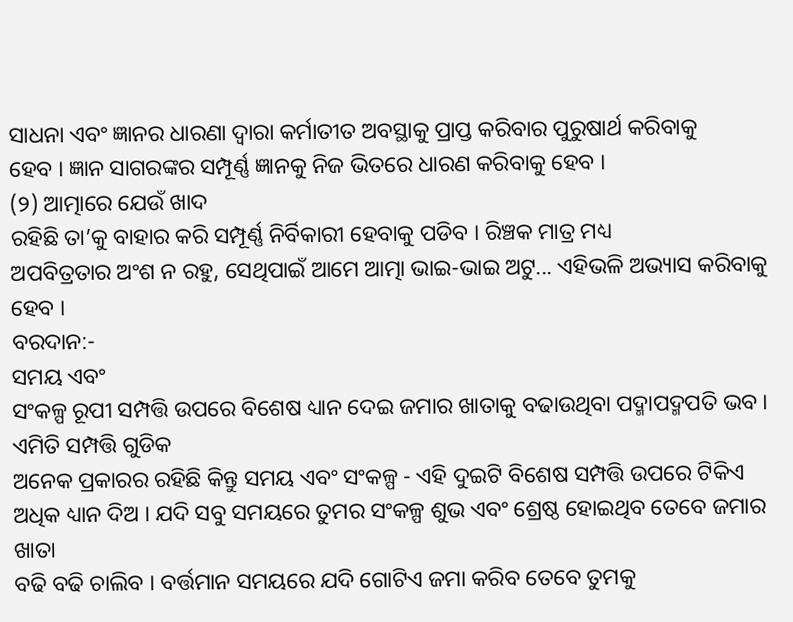ସାଧନା ଏବଂ ଜ୍ଞାନର ଧାରଣା ଦ୍ୱାରା କର୍ମାତୀତ ଅବସ୍ଥାକୁ ପ୍ରାପ୍ତ କରିବାର ପୁରୁଷାର୍ଥ କରିବାକୁ
ହେବ । ଜ୍ଞାନ ସାଗରଙ୍କର ସମ୍ପୂର୍ଣ୍ଣ ଜ୍ଞାନକୁ ନିଜ ଭିତରେ ଧାରଣ କରିବାକୁ ହେବ ।
(୨) ଆତ୍ମାରେ ଯେଉଁ ଖାଦ
ରହିଛି ତା’କୁ ବାହାର କରି ସମ୍ପୂର୍ଣ୍ଣ ନିର୍ବିକାରୀ ହେବାକୁ ପଡିବ । ରିଞ୍ଚକ ମାତ୍ର ମଧ୍ୟ
ଅପବିତ୍ରତାର ଅଂଶ ନ ରହୁ, ସେଥିପାଇଁ ଆମେ ଆତ୍ମା ଭାଇ-ଭାଇ ଅଟୁ... ଏହିଭଳି ଅଭ୍ୟାସ କରିବାକୁ
ହେବ ।
ବରଦାନ:-
ସମୟ ଏବଂ
ସଂକଳ୍ପ ରୂପୀ ସମ୍ପତ୍ତି ଉପରେ ବିଶେଷ ଧ୍ୟାନ ଦେଇ ଜମାର ଖାତାକୁ ବଢାଉଥିବା ପଦ୍ମାପଦ୍ମପତି ଭବ ।
ଏମିତି ସମ୍ପତ୍ତି ଗୁଡିକ
ଅନେକ ପ୍ରକାରର ରହିଛି କିନ୍ତୁ ସମୟ ଏବଂ ସଂକଳ୍ପ - ଏହି ଦୁଇଟି ବିଶେଷ ସମ୍ପତ୍ତି ଉପରେ ଟିକିଏ
ଅଧିକ ଧ୍ୟାନ ଦିଅ । ଯଦି ସବୁ ସମୟରେ ତୁମର ସଂକଳ୍ପ ଶୁଭ ଏବଂ ଶ୍ରେଷ୍ଠ ହୋଇଥିବ ତେବେ ଜମାର ଖାତା
ବଢି ବଢି ଚାଲିବ । ବର୍ତ୍ତମାନ ସମୟରେ ଯଦି ଗୋଟିଏ ଜମା କରିବ ତେବେ ତୁମକୁ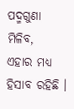ପଦ୍ମଗୁଣା ମିଳିବ,
ଏହାର ମଧ୍ୟ ହିସାବ ରହିଛି ।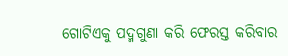ଗୋଟିଏକୁ ପଦ୍ମଗୁଣା କରି ଫେରସ୍ତ କରିବାର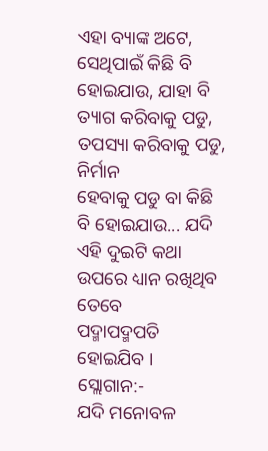ଏହା ବ୍ୟାଙ୍କ ଅଟେ,
ସେଥିପାଇଁ କିଛି ବି ହୋଇଯାଉ, ଯାହା ବି ତ୍ୟାଗ କରିବାକୁ ପଡୁ, ତପସ୍ୟା କରିବାକୁ ପଡୁ, ନିର୍ମାନ
ହେବାକୁ ପଡୁ ବା କିଛି ବି ହୋଇଯାଉ... ଯଦି ଏହି ଦୁଇଟି କଥା ଉପରେ ଧ୍ୟାନ ରଖିଥିବ ତେବେ
ପଦ୍ମାପଦ୍ମପତି ହୋଇଯିବ ।
ସ୍ଲୋଗାନ:-
ଯଦି ମନୋବଳ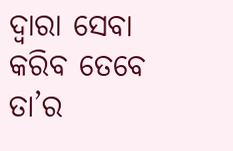ଦ୍ୱାରା ସେବା କରିବ ତେବେ ତା’ର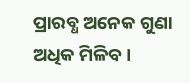ପ୍ରାରବ୍ଧ ଅନେକ ଗୁଣା ଅଧିକ ମିଳିବ ।